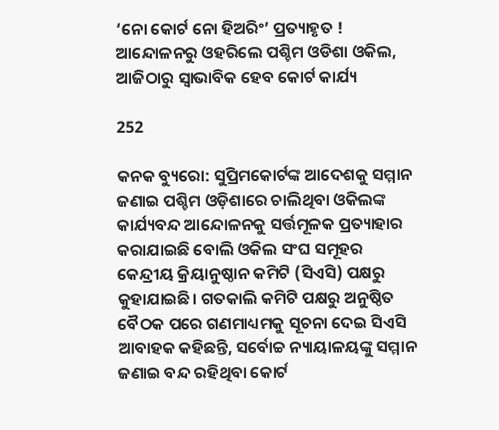‘ନୋ କୋର୍ଟ ନୋ ହିଅରିଂ’ ପ୍ରତ୍ୟାହୃତ ! ଆନ୍ଦୋଳନରୁ ଓହରିଲେ ପଶ୍ଚିମ ଓଡିଶା ଓକିଲ, ଆଜିଠାରୁ ସ୍ୱାଭାବିକ ହେବ କୋର୍ଟ କାର୍ଯ୍ୟ

252

କନକ ବ୍ୟୁରୋ: ସୁପ୍ରିମକୋର୍ଟଙ୍କ ଆଦେଶକୁ ସମ୍ମାନ ଜଣାଇ ପଶ୍ଚିମ ଓଡ଼ିଶାରେ ଚାଲିଥିବା ଓକିଲଙ୍କ କାର୍ଯ୍ୟବନ୍ଦ ଆନ୍ଦୋଳନକୁ ସର୍ତ୍ତମୂଳକ ପ୍ରତ୍ୟାହାର କରାଯାଇଛି ବୋଲି ଓକିଲ ସଂଘ ସମୂହର କେନ୍ଦ୍ରୀୟ କ୍ରିୟାନୁଷ୍ଠାନ କମିଟି (ସିଏସି) ପକ୍ଷରୁ କୁହାଯାଇଛି। ଗତକାଲି କମିଟି ପକ୍ଷରୁ ଅନୁଷ୍ଠିତ ବୈଠକ ପରେ ଗଣମାଧ୍ୟମକୁ ସୂଚନା ଦେଇ ସିଏସି ଆବାହକ କହିଛନ୍ତି, ସର୍ବୋଚ୍ଚ ନ୍ୟାୟାଳୟଙ୍କୁ ସମ୍ମାନ ଜଣାଇ ବନ୍ଦ ରହିଥିବା କୋର୍ଟ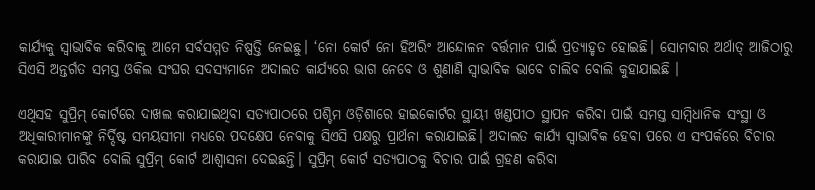କାର୍ଯ୍ୟକୁ ସ୍ବାଭାବିକ କରିବାକୁ ଆମେ ସର୍ବସମ୍ମତ ନିଷ୍ପତ୍ତି ନେଇଛୁ। ‘ନୋ କୋର୍ଟ ନୋ ହିଅରିଂ ଆନ୍ଦୋଳନ ବର୍ତ୍ତମାନ ପାଇଁ ପ୍ରତ୍ୟାହୃତ ହୋଇଛି। ସୋମବାର ଅର୍ଥାତ୍ ଆଜିଠାରୁ ସିଏସି ଅନ୍ତର୍ଗତ ସମସ୍ତ ଓକିଲ ସଂଘର ସଦସ୍ୟମାନେ ଅଦାଲତ କାର୍ଯ୍ୟରେ ଭାଗ ନେବେ ଓ ଶୁଣାଣି ସ୍ବାଭାବିକ ଭାବେ ଚାଲିବ ବୋଲି କୁହାଯାଇଛି ।

ଏଥିସହ ସୁପ୍ରିମ୍ କୋର୍ଟରେ ଦାଖଲ କରାଯାଇଥିବା ସତ୍ୟପାଠରେ ପଶ୍ଚିମ ଓଡ଼ିଶାରେ ହାଇକୋର୍ଟର ସ୍ଥାୟୀ ଖଣ୍ଡପୀଠ ସ୍ଥାପନ କରିବା ପାଇଁ ସମସ୍ତ ସାମ୍ବିଧାନିକ ସଂସ୍ଥା ଓ ଅଧିକାରୀମାନଙ୍କୁ ନିର୍ଦ୍ଦିଷ୍ଟ ସମୟସୀମା ମଧ୍ୟରେ ପଦକ୍ଷେପ ନେବାକୁ ସିଏସି ପକ୍ଷରୁ ପ୍ରାର୍ଥନା କରାଯାଇଛି। ଅଦାଲତ କାର୍ଯ୍ୟ ସ୍ବାଭାବିକ ହେବା ପରେ ଏ ସଂପର୍କରେ ବିଚାର କରାଯାଇ ପାରିବ ବୋଲି ସୁପ୍ରିମ୍ କୋର୍ଟ ଆଶ୍ବାସନା ଦେଇଛନ୍ତି। ସୁପ୍ରିମ୍ କୋର୍ଟ ସତ୍ୟପାଠକୁ ବିଚାର ପାଇଁ ଗ୍ରହଣ କରିବା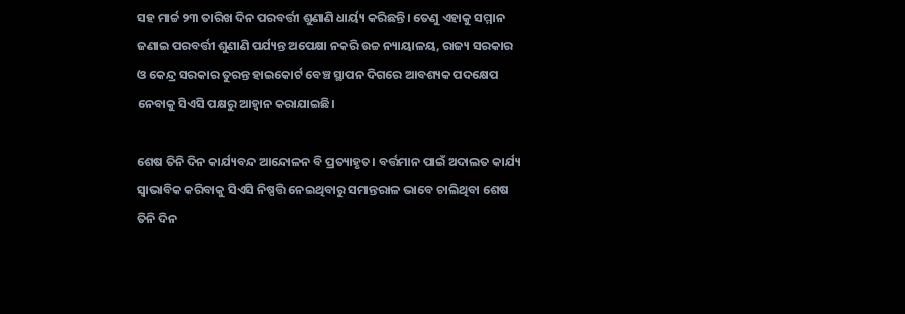ସହ ମାର୍ଚ୍ଚ ୨୩ ତାରିଖ ଦିନ ପରବର୍ତ୍ତୀ ଶୁଣାଣି ଧାର୍ୟ୍ୟ କରିଛନ୍ତି। ତେଣୁ ଏହାକୁ ସମ୍ମାନ ଜଣାଇ ପରବର୍ତ୍ତୀ ଶୁଣାଣି ପର୍ଯ୍ୟନ୍ତ ଅପେକ୍ଷା ନକରି ଉଚ୍ଚ ନ୍ୟାୟାଳୟ, ରାଜ୍ୟ ସରକାର ଓ କେନ୍ଦ୍ର ସରକାର ତୁରନ୍ତ ହାଇକୋର୍ଟ ବେଞ୍ଚ ସ୍ଥାପନ ଦିଗରେ ଆବଶ୍ୟକ ପଦକ୍ଷେପ ନେବାକୁ ସିଏସି ପକ୍ଷରୁ ଆହ୍ବାନ କରାଯାଇଛି।

ଶେଷ ତିନି ଦିନ କାର୍ଯ୍ୟବନ୍ଦ ଆନ୍ଦୋଳନ ବି ପ୍ରତ୍ୟାହୃତ। ବର୍ତ୍ତମାନ ପାଇଁ ଅଦାଲତ କାର୍ଯ୍ୟ ସ୍ବାଭାବିକ କରିବାକୁ ସିଏସି ନିଷ୍ପତ୍ତି ନେଇଥିବାରୁ ସମାନ୍ତରାଳ ଭାବେ ଚାଲିଥିବା ଶେଷ ତିନି ଦିନ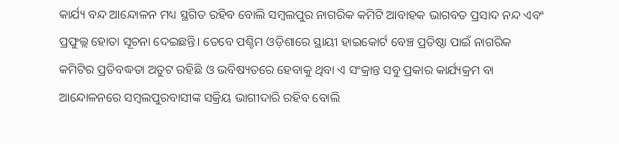କାର୍ଯ୍ୟ ବନ୍ଦ ଆନ୍ଦୋଳନ ମଧ୍ୟ ସ୍ଥଗିତ ରହିବ ବୋଲି ସମ୍ବଲପୁର ନାଗରିକ କମିଟି ଆବାହକ ଭାଗବତ ପ୍ରସାଦ ନନ୍ଦ ଏବଂ ପ୍ରଫୁଲ୍ଲ ହୋତା ସୂଚନା ଦେଇଛନ୍ତି। ତେବେ ପଶ୍ଚିମ ଓଡ଼ିଶାରେ ସ୍ଥାୟୀ ହାଇକୋର୍ଟ ବେଞ୍ଚ ପ୍ରତିଷ୍ଠା ପାଇଁ ନାଗରିକ କମିଟିର ପ୍ରତିବଦ୍ଧତା ଅତୁଟ ରହିଛି ଓ ଭବିଷ୍ୟତରେ ହେବାକୁ ଥିବା ଏ ସଂକ୍ରାନ୍ତ ସବୁ ପ୍ରକାର କାର୍ଯ୍ୟକ୍ରମ ବା ଆନ୍ଦୋଳନରେ ସମ୍ବଲପୁରବାସୀଙ୍କ ସକ୍ରିୟ ଭାଗୀଦାରି ରହିବ ବୋଲି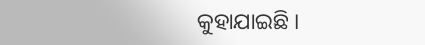କୁହାଯାଇଛି ।